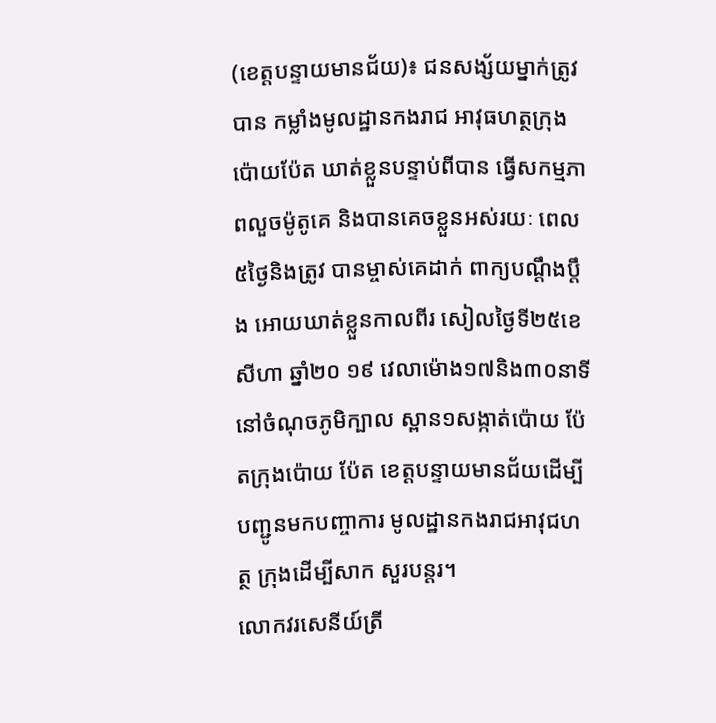(ខេត្តបន្ទាយមានជ័យ)៖ ជនសង្ស័យម្នាក់ត្រូវបាន កម្លាំងមូលដ្ឋានកងរាជ អាវុធហត្ថក្រុងប៉ោយប៉ែត ឃាត់ខ្លួនបន្ទាប់ពីបាន ធ្វើសកម្មភាពលួចម៉ូតូគេ និងបានគេចខ្លួនអស់រយៈ ពេល៥ថ្ងៃនិងត្រូវ បានម្ចាស់គេដាក់ ពាក្យបណ្តឹងប្តឹង អោយឃាត់ខ្លួនកាលពីរ សៀលថ្ងៃទី២៥ខេសីហា ឆ្នាំ២០ ១៩ វេលាម៉ោង១៧និង៣០នាទី នៅចំណុចភូមិក្បាល ស្ពាន១សង្កាត់ប៉ោយ ប៉ែតក្រុងប៉ោយ ប៉ែត ខេត្តបន្ទាយមានជ័យដើម្បី បញ្ជូនមកបញ្ចាការ មូលដ្ឋានកងរាជអាវុជហត្ថ ក្រុងដើម្បីសាក សួរបន្តរ។
លោកវរសេនីយ៍ត្រី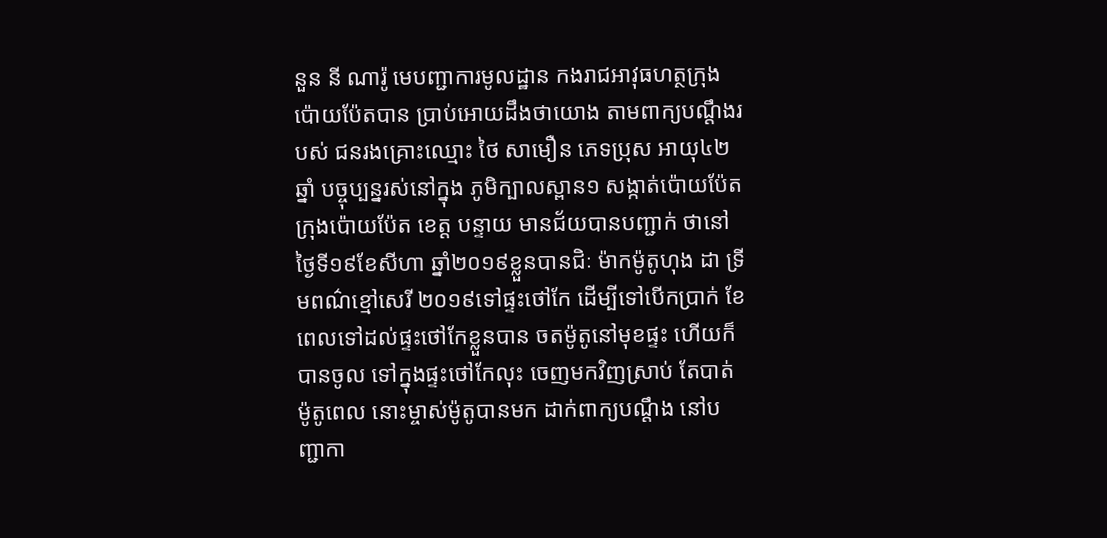នួន នី ណារ៉ូ មេបញ្ជាការមូលដ្ឋាន កងរាជអាវុធហត្ថក្រុង ប៉ោយប៉ែតបាន ប្រាប់អោយដឹងថាយោង តាមពាក្យបណ្តឹងរបស់ ជនរងគ្រោះឈ្មោះ ថៃ សាមឿន ភេទប្រុស អាយុ៤២ឆ្នាំ បច្ចុប្បន្នរស់នៅក្នុង ភូមិក្បាលស្ពាន១ សង្កាត់ប៉ោយប៉ែត ក្រុងប៉ោយប៉ែត ខេត្ត បន្ទាយ មានជ័យបានបញ្ជាក់ ថានៅថ្ងៃទី១៩ខែសីហា ឆ្នាំ២០១៩ខ្លួនបានជិៈ ម៉ាកម៉ូតូហុង ដា ទ្រីមពណ៌ខ្មៅសេរី ២០១៩ទៅផ្ទះថៅកែ ដើម្បីទៅបើកប្រាក់ ខែពេលទៅដល់ផ្ទះថៅកែខ្លួនបាន ចតម៉ូតូនៅមុខផ្ទះ ហើយក៏បានចូល ទៅក្នុងផ្ទះថៅកែលុះ ចេញមកវិញស្រាប់ តែបាត់ម៉ូតូពេល នោះម្ចាស់ម៉ូតូបានមក ដាក់ពាក្យបណ្ដឹង នៅបញ្ជាកា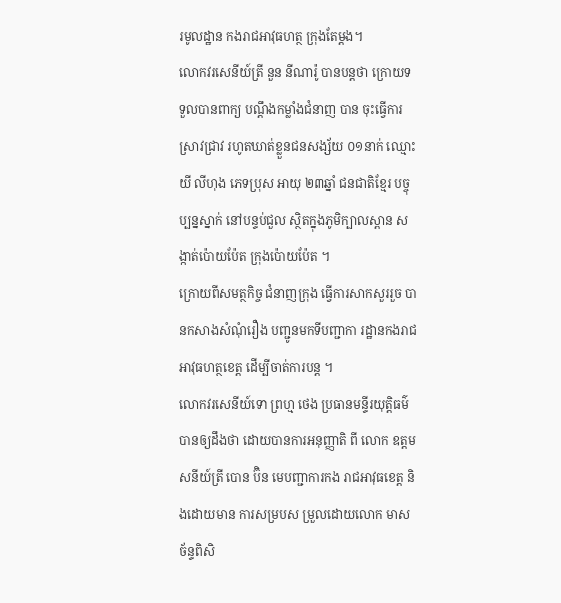រមូលដ្ឋាន កងរាជអាវុធហត្ថ ក្រុងតែម្ដង។
លោកវរសេនីយ៍ត្រី នួន នីណារ៉ូ បានបន្តថា ក្រោយទទួលបានពាក្យ បណ្តឹងកម្លាំងជំនាញ បាន ចុះធ្វើការស្រាវជ្រាវ រហូតឃាត់ខ្លួនជនសង្ស័យ ០១នាក់ ឈ្មោះ យី លីហុង ភេទប្រុស អាយុ ២៣ឆ្នាំ ជនជាតិខ្មែរ បច្ចុប្បន្នស្នាក់ នៅបន្ទប់ជួល ស្ថិតក្នុងភូមិក្បាលស្ពាន សង្កាត់ប៉ោយប៉ែត ក្រុងប៉ោយប៉ែត ។
ក្រោយពីសមត្ថកិច្ច ជំនាញក្រុង ធ្វើការសាកសួររួច បានកសាងសំណុំរឿង បញ្ជូនមកទីបញ្ជាកា រដ្ឋានកងរាជ អាវុធហត្ថខេត្ត ដើម្បីចាត់ការបន្ត ។
លោកវរសេនីយ៍ទោ ព្រហ្ម ថេង ប្រធានមន្ទីរយុត្តិធម៌ បានឲ្យដឹងថា ដោយបានការអនុញ្ញាតិ ពី លោក ឧត្តមសនីយ៍ត្រី បោន ប៊ិន មេបញ្ជាការកង រាជអាវុធខេត្ត និងដោយមាន ការសម្របស ម្រួលដោយលោក មាស ច័ន្ទពិសិ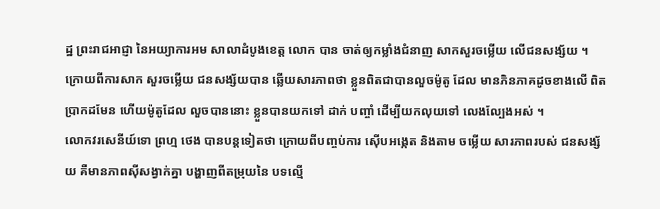ដ្ឋ ព្រះរាជអាជ្ញា នៃអយ្យាការអម សាលាដំបូងខេត្ត លោក បាន ចាត់ឲ្យកម្លាំងជំនាញ សាកសួរចម្លើយ លើជនសង្ស័យ ។
ក្រោយពីការសាក សួរចម្លើយ ជនសង្ស័យបាន ឆ្លើយសារភាពថា ខ្លួនពិតជាបានលួចម៉ូតូ ដែល មានភិនភាគដូចខាងលើ ពិតប្រាកដមែន ហើយម៉ូតូដែល លួចបាននោះ ខ្លួនបានយកទៅ ដាក់ បញ្ចាំ ដើម្បីយកលុយទៅ លេងល្បែងអស់ ។
លោកវរសេនីយ៍ទោ ព្រហ្ម ថេង បានបន្តទៀតថា ក្រោយពីបញ្ចប់ការ ស៊ើបអង្កេត និងតាម ចម្លើយ សារភាពរបស់ ជនសង្ស័យ គឺមានភាពស៊ីសង្វាក់គ្នា បង្ហាញពីតម្រុយនៃ បទល្មើ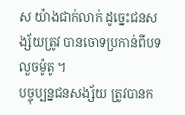ស យ៉ាងជាក់លាក់ ដូច្នេះជនសង្ស័យត្រូវ បានចោទប្រកាន់ពីបទ លួចម៉ូតូ ។
បច្ចុប្បន្នជនសង្ស័យ ត្រូវបានក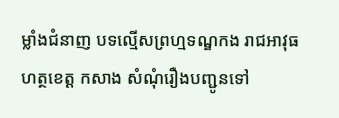ម្លាំងជំនាញ បទល្មើសព្រហ្មទណ្ឌកង រាជអាវុធហត្ថខេត្ត កសាង សំណុំរឿងបញ្ជូនទៅ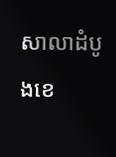សាលាដំបូងខេ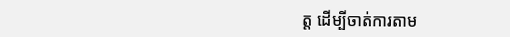ត្ត ដើម្បីចាត់ការតាម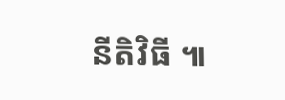នីតិវិធី ៕